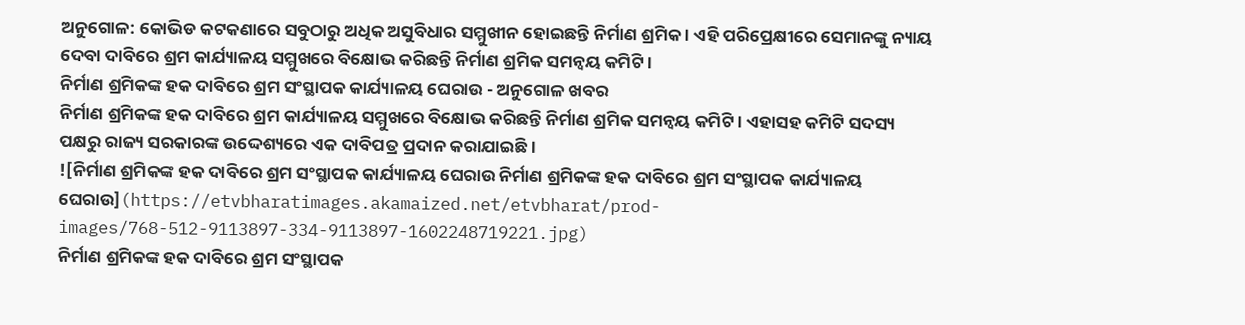ଅନୁଗୋଳ: କୋଭିଡ କଟକଣାରେ ସବୁଠାରୁ ଅଧିକ ଅସୁବିଧାର ସମ୍ମୁଖୀନ ହୋଇଛନ୍ତି ନିର୍ମାଣ ଶ୍ରମିକ । ଏହି ପରିପ୍ରେକ୍ଷୀରେ ସେମାନଙ୍କୁ ନ୍ୟାୟ ଦେବା ଦାବିରେ ଶ୍ରମ କାର୍ଯ୍ୟାଳୟ ସମ୍ମୁଖରେ ବିକ୍ଷୋଭ କରିଛନ୍ତି ନିର୍ମାଣ ଶ୍ରମିକ ସମନ୍ୱୟ କମିଟି ।
ନିର୍ମାଣ ଶ୍ରମିକଙ୍କ ହକ ଦାବିରେ ଶ୍ରମ ସଂସ୍ଥାପକ କାର୍ଯ୍ୟାଳୟ ଘେରାଉ - ଅନୁଗୋଳ ଖବର
ନିର୍ମାଣ ଶ୍ରମିକଙ୍କ ହକ ଦାବିରେ ଶ୍ରମ କାର୍ଯ୍ୟାଳୟ ସମ୍ମୁଖରେ ବିକ୍ଷୋଭ କରିଛନ୍ତି ନିର୍ମାଣ ଶ୍ରମିକ ସମନ୍ୱୟ କମିଟି । ଏହାସହ କମିଟି ସଦସ୍ୟ ପକ୍ଷରୁ ରାଜ୍ୟ ସରକାରଙ୍କ ଉଦ୍ଦେଶ୍ୟରେ ଏକ ଦାବିପତ୍ର ପ୍ରଦାନ କରାଯାଇଛି ।
![ନିର୍ମାଣ ଶ୍ରମିକଙ୍କ ହକ ଦାବିରେ ଶ୍ରମ ସଂସ୍ଥାପକ କାର୍ଯ୍ୟାଳୟ ଘେରାଉ ନିର୍ମାଣ ଶ୍ରମିକଙ୍କ ହକ ଦାବିରେ ଶ୍ରମ ସଂସ୍ଥାପକ କାର୍ଯ୍ୟାଳୟ ଘେରାଉ](https://etvbharatimages.akamaized.net/etvbharat/prod-images/768-512-9113897-334-9113897-1602248719221.jpg)
ନିର୍ମାଣ ଶ୍ରମିକଙ୍କ ହକ ଦାବିରେ ଶ୍ରମ ସଂସ୍ଥାପକ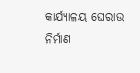କାର୍ଯ୍ୟାଳୟ ଘେରାଉ
ନିର୍ମାଣ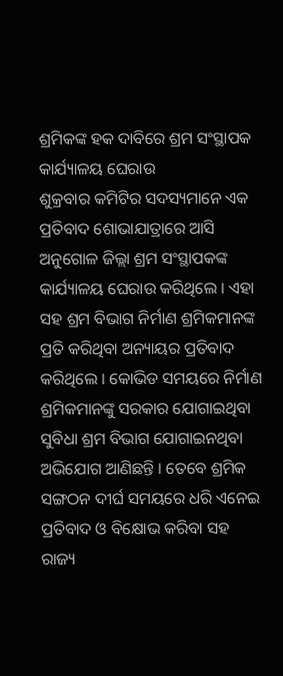ଶ୍ରମିକଙ୍କ ହକ ଦାବିରେ ଶ୍ରମ ସଂସ୍ଥାପକ କାର୍ଯ୍ୟାଳୟ ଘେରାଉ
ଶୁକ୍ରବାର କମିଟିର ସଦସ୍ୟମାନେ ଏକ ପ୍ରତିବାଦ ଶୋଭାଯାତ୍ରାରେ ଆସି ଅନୁଗୋଳ ଜିଲ୍ଲା ଶ୍ରମ ସଂସ୍ଥାପକଙ୍କ କାର୍ଯ୍ୟାଳୟ ଘେରାଉ କରିଥିଲେ । ଏହା ସହ ଶ୍ରମ ବିଭାଗ ନିର୍ମାଣ ଶ୍ରମିକମାନଙ୍କ ପ୍ରତି କରିଥିବା ଅନ୍ୟାୟର ପ୍ରତିବାଦ କରିଥିଲେ । କୋଭିଡ ସମୟରେ ନିର୍ମାଣ ଶ୍ରମିକମାନଙ୍କୁ ସରକାର ଯୋଗାଇଥିବା ସୁବିଧା ଶ୍ରମ ବିଭାଗ ଯୋଗାଇନଥିବା ଅଭିଯୋଗ ଆଣିଛନ୍ତି । ତେବେ ଶ୍ରମିକ ସଙ୍ଗଠନ ଦୀର୍ଘ ସମୟରେ ଧରି ଏନେଇ ପ୍ରତିବାଦ ଓ ବିକ୍ଷୋଭ କରିବା ସହ ରାଜ୍ୟ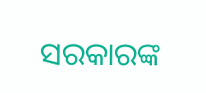ସରକାରଙ୍କ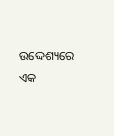ଉଦ୍ଦେଶ୍ୟରେ ଏକ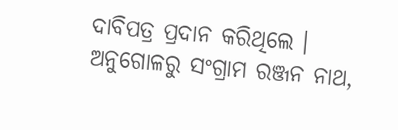ଦାବିପତ୍ର ପ୍ରଦାନ କରିଥିଲେ ।
ଅନୁଗୋଳରୁ ସଂଗ୍ରାମ ରଞ୍ଜନ ନାଥ,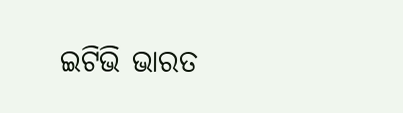ଇଟିଭି ଭାରତ